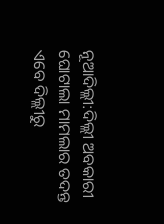ନୂଆଦିଲ୍ଲୀ:ଦିଲ୍ଲୀ ଅବକାରୀ ଘୋଟାଲା ମାମଲାର ତଦନ୍ତ ଏବେ ଦିଲ୍ଲୀରୁ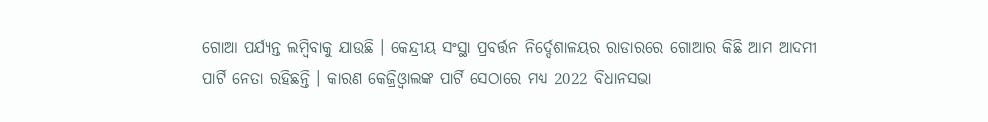ଗୋଆ ପର୍ଯ୍ୟନ୍ତ ଲମ୍ବିବାକୁ ଯାଉଛି । କେନ୍ଦ୍ରୀୟ ସଂସ୍ଥା ପ୍ରବର୍ତ୍ତନ ନିର୍ଦ୍ଦେଶାଳୟର ରାଡାରରେ ଗୋଆର କିଛି ଆମ ଆଦମୀ ପାର୍ଟି ନେତା ରହିଛନ୍ତି । କାରଣ କେଜ୍ରିଓ୍ବାଲଙ୍କ ପାର୍ଟି ସେଠାରେ ମଧ୍ୟ 2022 ବିଧାନସଭା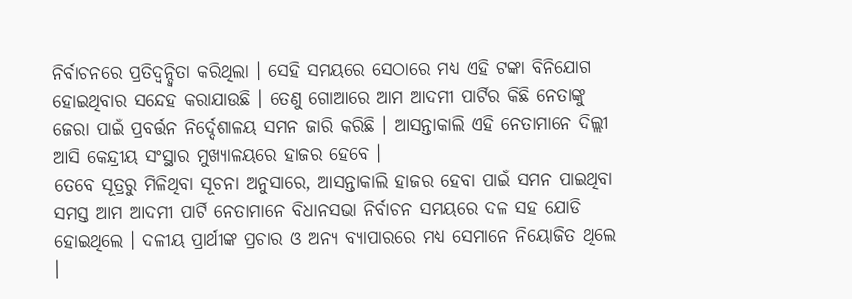ନିର୍ବାଚନରେ ପ୍ରତିଦ୍ବନ୍ଦ୍ବିତା କରିଥିଲା । ସେହି ସମୟରେ ସେଠାରେ ମଧ୍ୟ ଏହି ଟଙ୍କା ବିନିଯୋଗ ହୋଇଥିବାର ସନ୍ଦେହ କରାଯାଉଛି । ତେଣୁ ଗୋଆରେ ଆମ ଆଦମୀ ପାର୍ଟିର କିଛି ନେତାଙ୍କୁ ଜେରା ପାଇଁ ପ୍ରବର୍ତ୍ତନ ନିର୍ଦ୍ଦେଶାଳୟ ସମନ ଜାରି କରିଛି । ଆସନ୍ତାକାଲି ଏହି ନେତାମାନେ ଦିଲ୍ଲୀ ଆସି କେନ୍ଦ୍ରୀୟ ସଂସ୍ଥାର ମୁଖ୍ୟାଳୟରେ ହାଜର ହେବେ ।
ତେବେ ସୂତ୍ରରୁ ମିଳିଥିବା ସୂଚନା ଅନୁସାରେ, ଆସନ୍ତାକାଲି ହାଜର ହେବା ପାଇଁ ସମନ ପାଇଥିବା ସମସ୍ତ ଆମ ଆଦମୀ ପାର୍ଟି ନେତାମାନେ ବିଧାନସଭା ନିର୍ବାଚନ ସମୟରେ ଦଳ ସହ ଯୋଡି ହୋଇଥିଲେ । ଦଳୀୟ ପ୍ରାର୍ଥୀଙ୍କ ପ୍ରଚାର ଓ ଅନ୍ୟ ବ୍ୟାପାରରେ ମଧ୍ୟ ସେମାନେ ନିୟୋଜିତ ଥିଲେ ।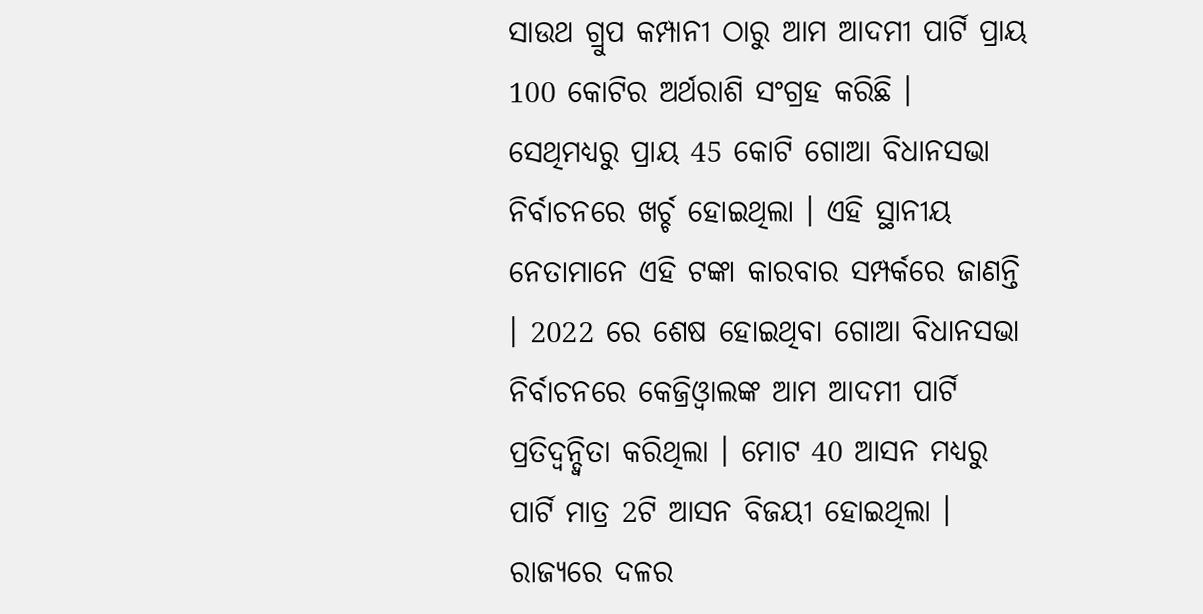ସାଉଥ ଗ୍ରୁପ କମ୍ପାନୀ ଠାରୁ ଆମ ଆଦମୀ ପାର୍ଟି ପ୍ରାୟ 100 କୋଟିର ଅର୍ଥରାଶି ସଂଗ୍ରହ କରିଛି । ସେଥିମଧ୍ୟରୁ ପ୍ରାୟ 45 କୋଟି ଗୋଆ ବିଧାନସଭା ନିର୍ବାଚନରେ ଖର୍ଚ୍ଚ ହୋଇଥିଲା । ଏହି ସ୍ଥାନୀୟ ନେତାମାନେ ଏହି ଟଙ୍କା କାରବାର ସମ୍ପର୍କରେ ଜାଣନ୍ତି । 2022 ରେ ଶେଷ ହୋଇଥିବା ଗୋଆ ବିଧାନସଭା ନିର୍ବାଚନରେ କେଜ୍ରିଓ୍ବାଲଙ୍କ ଆମ ଆଦମୀ ପାର୍ଟି ପ୍ରତିଦ୍ବନ୍ଦ୍ବିତା କରିଥିଲା । ମୋଟ 40 ଆସନ ମଧ୍ୟରୁ ପାର୍ଟି ମାତ୍ର 2ଟି ଆସନ ବିଜୟୀ ହୋଇଥିଲା । ରାଜ୍ୟରେ ଦଳର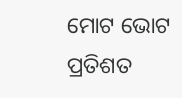ମୋଟ ଭୋଟ ପ୍ରତିଶତ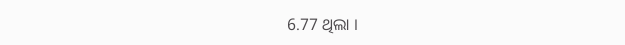6.77 ଥିଲା ।